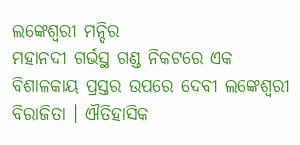ଲଙ୍କେଶ୍ଵରୀ ମନ୍ଦିର
ମହାନଦୀ ଗର୍ଭସ୍ଥ ଗଣ୍ଡ ନିକଟରେ ଏକ ବିଶାଳକାୟ ପ୍ରସ୍ତର ଉପରେ ଦେବୀ ଲଙ୍କେଶ୍ଵରୀ ବିରାଜିତା । ଐତିହାସିକ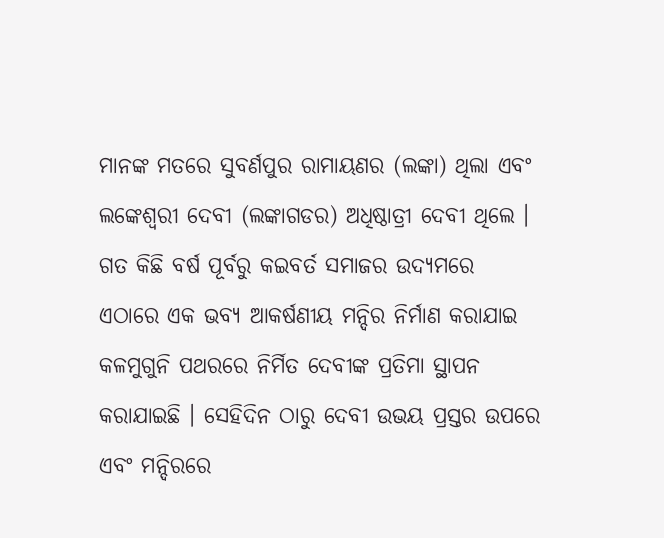ମାନଙ୍କ ମତରେ ସୁବର୍ଣପୁର ରାମାୟଣର (ଲଙ୍କା) ଥିଲା ଏବଂ ଲଙ୍କେଶ୍ଵରୀ ଦେବୀ (ଲଙ୍କାଗଡର) ଅଧିଷ୍ଠାତ୍ରୀ ଦେବୀ ଥିଲେ । ଗତ କିଛି ବର୍ଷ ପୂର୍ବରୁ କଇବର୍ତ ସମାଜର ଉଦ୍ୟମରେ ଏଠାରେ ଏକ ଭବ୍ୟ ଆକର୍ଷଣୀୟ ମନ୍ଦିର ନିର୍ମାଣ କରାଯାଇ କଳମୁଗୁନି ପଥରରେ ନିର୍ମିତ ଦେବୀଙ୍କ ପ୍ରତିମା ସ୍ଥାପନ କରାଯାଇଛି । ସେହିଦିନ ଠାରୁ ଦେବୀ ଉଭୟ ପ୍ରସ୍ତର ଉପରେ ଏବଂ ମନ୍ଦିରରେ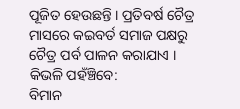ପୂଜିତ ହେଉଛନ୍ତି । ପ୍ରତିବର୍ଷ ଚୈତ୍ର ମାସରେ କଇବର୍ତ ସମାଜ ପକ୍ଷରୁ ଚୈତ୍ର ପର୍ବ ପାଳନ କରାଯାଏ ।
କିଭଳି ପହଁଞ୍ଚିବେ:
ବିମାନ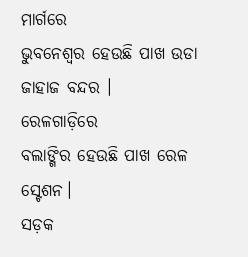ମାର୍ଗରେ
ଭୁବନେଶ୍ବର ହେଉଛି ପାଖ ଉଡା ଜାହାଜ ବନ୍ଦର ।
ରେଳଗାଡ଼ିରେ
ବଲାଙ୍ଗିର ହେଉଛି ପାଖ ରେଳ ସ୍ଟେଶନ।
ସଡ଼କ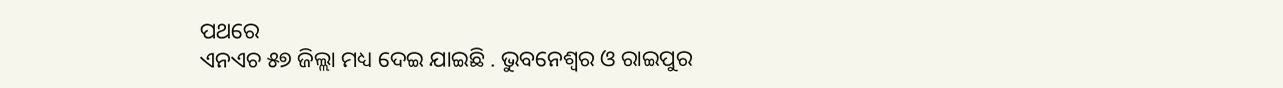ପଥରେ
ଏନଏଚ ୫୭ ଜିଲ୍ଲା ମଧ୍ୟ ଦେଇ ଯାଇଛି . ଭୁବନେଶ୍ବର ଓ ରାଇପୁର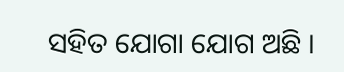ସହିତ ଯୋଗା ଯୋଗ ଅଛି ।